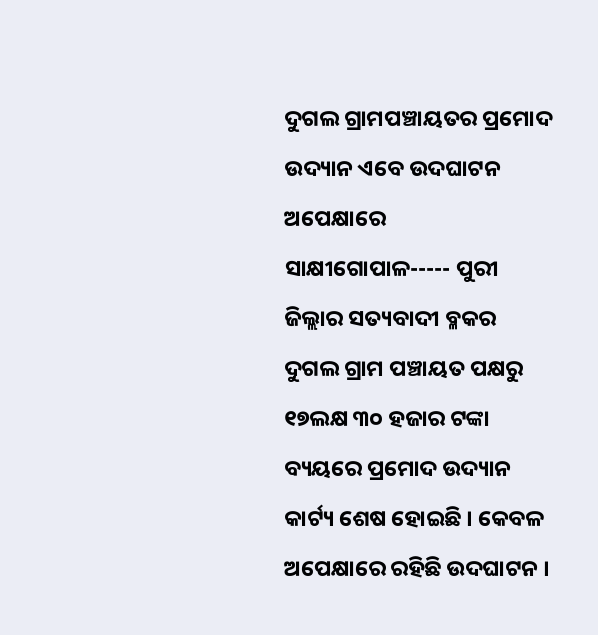ଦୁଗଲ ଗ୍ରାମପଞ୍ଚାୟତର ପ୍ରମୋଦ ଉଦ୍ୟାନ ଏବେ ଉଦଘାଟନ ଅପେକ୍ଷାରେ
ସାକ୍ଷୀଗୋପାଳ----- ପୁରୀ ଜିଲ୍ଲାର ସତ୍ୟବାଦୀ ବ୍ଳକର ଦୁଗଲ ଗ୍ରାମ ପଞ୍ଚାୟତ ପକ୍ଷରୁ ୧୭ଲକ୍ଷ ୩୦ ହଜାର ଟଙ୍କା ବ୍ୟୟରେ ପ୍ରମୋଦ ଉଦ୍ୟାନ କାର୍ଟ୍ୟ ଶେଷ ହୋଇଛି । କେବଳ ଅପେକ୍ଷାରେ ରହିଛି ଉଦଘାଟନ ।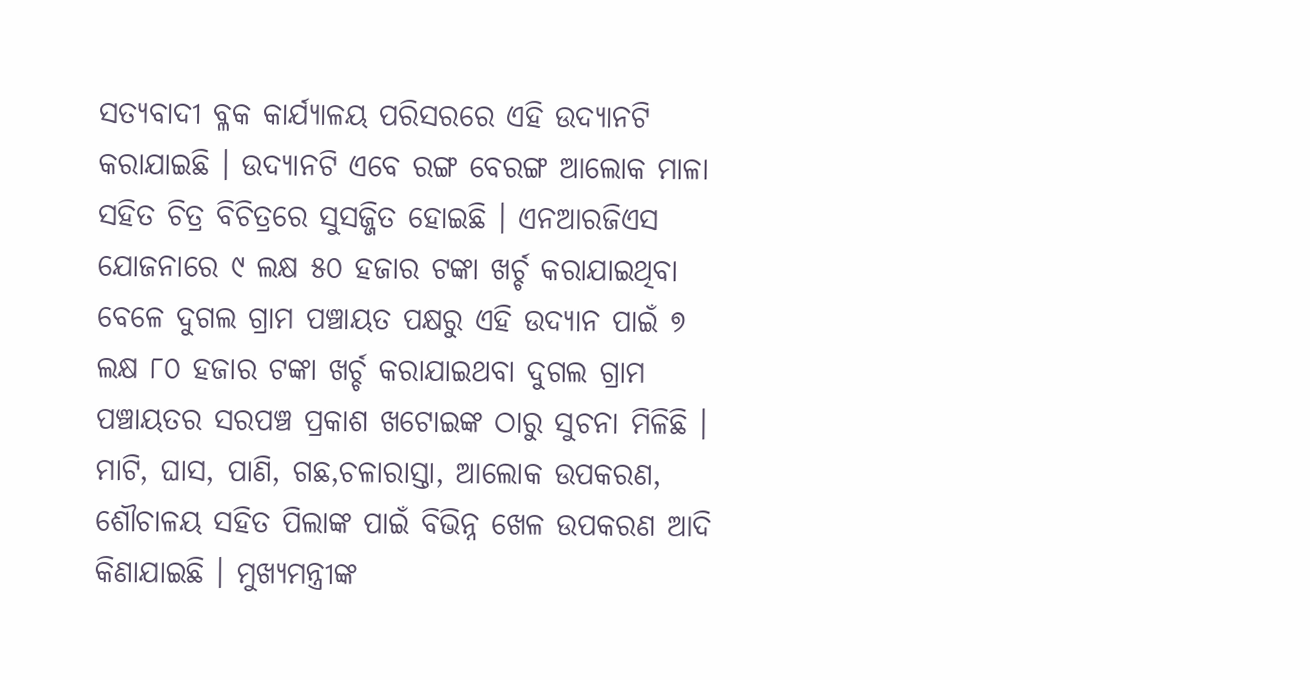ସତ୍ୟବାଦୀ ବ୍ଳକ କାର୍ଯ୍ୟାଳୟ ପରିସରରେ ଏହି ଉଦ୍ୟାନଟି କରାଯାଇଛି । ଉଦ୍ୟାନଟି ଏବେ ରଙ୍ଗ ବେରଙ୍ଗ ଆଲୋକ ମାଳା ସହିତ ଚିତ୍ର ବିଚିତ୍ରରେ ସୁସଜ୍ଜିତ ହୋଇଛି । ଏନଆରଜିଏସ ଯୋଜନାରେ ୯ ଲକ୍ଷ ୫୦ ହଜାର ଟଙ୍କା ଖର୍ଚ୍ଚ କରାଯାଇଥିବା ବେଳେ ଦୁଗଲ ଗ୍ରାମ ପଞ୍ଚାୟତ ପକ୍ଷରୁ ଏହି ଉଦ୍ୟାନ ପାଇଁ ୭ ଲକ୍ଷ ୮୦ ହଜାର ଟଙ୍କା ଖର୍ଚ୍ଚ କରାଯାଇଥବା ଦୁଗଲ ଗ୍ରାମ ପଞ୍ଚାୟତର ସରପଞ୍ଚ ପ୍ରକାଶ ଖଟୋଇଙ୍କ ଠାରୁ ସୁଚନା ମିଳିଛି । ମାଟି, ଘାସ, ପାଣି, ଗଛ,ଚଳାରାସ୍ତା, ଆଲୋକ ଉପକରଣ, ଶୌଚାଳୟ ସହିତ ପିଲାଙ୍କ ପାଇଁ ବିଭିନ୍ନ ଖେଳ ଉପକରଣ ଆଦି କିଣାଯାଇଛି । ମୁଖ୍ୟମନ୍ତ୍ରୀଙ୍କ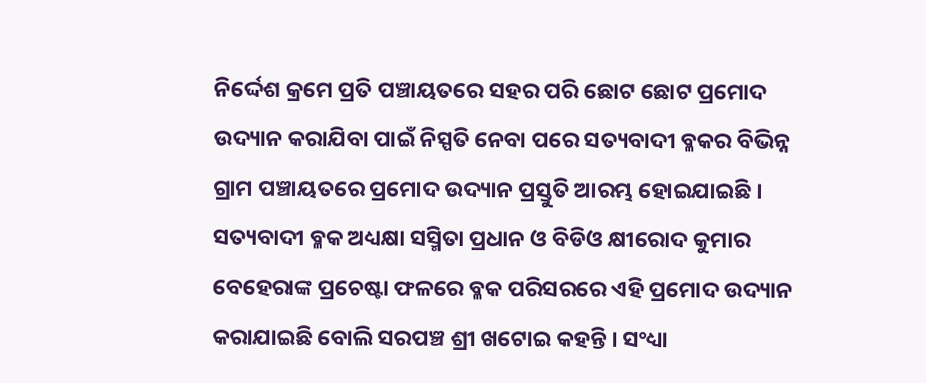ନିର୍ଦ୍ଦେଶ କ୍ରମେ ପ୍ରତି ପଞ୍ଚାୟତରେ ସହର ପରି ଛୋଟ ଛୋଟ ପ୍ରମୋଦ ଉଦ୍ୟାନ କରାଯିବା ପାଇଁ ନିସ୍ପତି ନେବା ପରେ ସତ୍ୟବାଦୀ ବ୍ଳକର ବିଭିନ୍ନ ଗ୍ରାମ ପଞ୍ଚାୟତରେ ପ୍ରମୋଦ ଉଦ୍ୟାନ ପ୍ରସ୍ତୁତି ଆରମ୍ଭ ହୋଇଯାଇଛି ।
ସତ୍ୟବାଦୀ ବ୍ଳକ ଅଧ୍ୟକ୍ଷା ସସ୍ମିତା ପ୍ରଧାନ ଓ ବିଡିଓ କ୍ଷୀରୋଦ କୁମାର ବେହେରାଙ୍କ ପ୍ରଚେଷ୍ଟା ଫଳରେ ବ୍ଳକ ପରିସରରେ ଏହି ପ୍ରମୋଦ ଉଦ୍ୟାନ କରାଯାଇଛି ବୋଲି ସରପଞ୍ଚ ଶ୍ରୀ ଖଟୋଇ କହନ୍ତି । ସଂଧ୍ୟା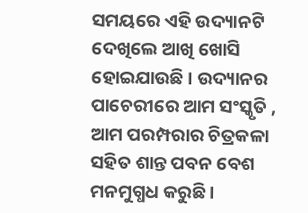ସମୟରେ ଏହି ଉଦ୍ୟାନଟି ଦେଖିଲେ ଆଖି ଖୋସି ହୋଇଯାଉଛି । ଉଦ୍ୟାନର ପାଚେରୀରେ ଆମ ସଂସ୍କୃତି , ଆମ ପରମ୍ପରାର ଚିତ୍ରକଳା ସହିତ ଶାନ୍ତ ପବନ ବେଶ ମନମୁଗ୍ଧଧ କରୁଛି ।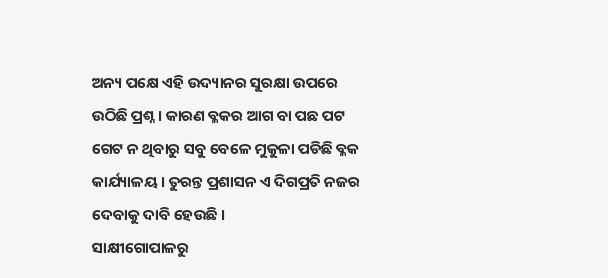ଅନ୍ୟ ପକ୍ଷେ ଏହି ଉଦ୍ୟାନର ସୁରକ୍ଷା ଉପରେ ଉଠିଛି ପ୍ରଶ୍ନ । କାରଣ ବ୍ଳକର ଆଗ ବା ପଛ ପଟ ଗେଟ ନ ଥିବାରୁ ସବୁ ବେଳେ ମୁକୁଳା ପଡିଛି ବ୍ଳକ କାର୍ଯ୍ୟାଳୟ । ତୁରନ୍ତ ପ୍ରଶାସନ ଏ ଦିଗପ୍ରତି ନଜର ଦେବାକୁ ଦାବି ହେଉଛି ।
ସାକ୍ଷୀଗୋପାଳରୁ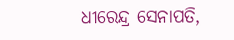ଧୀରେନ୍ଦ୍ର ସେନାପତି,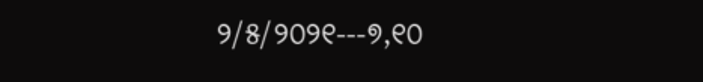୨/୫/୨୦୨୧---୭,୧୦